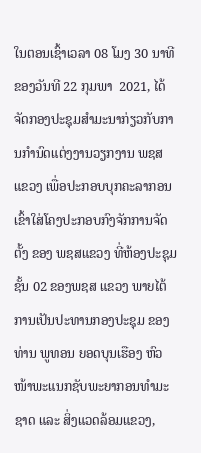ໃນຕອນເຊົ້າເວລາ 08 ໂມງ 30 ນາທີ ຂອງວັນທີ 22 ກຸມພາ  2021, ໄດ້ຈັດກອງປະຊຸມສຳມະນາກ່ຽວກັບການກຳນົດແຕ່ງງານວຽກງານ ພຊສ ແຂວງ ເພື່ອປະກອບບຸກຄະລາກອນ ເຂົ້າໃສ່ໂຄງປະກອບກົງຈັກການຈັດຕັ້ງ ຂອງ ພຊສແຂວງ ທີ່ຫ້ອງປະຊຸມຊັ້ນ 02 ຂອງພຊສ ແຂວງ ພາຍໄຕ້ການເປັນປະທານກອງປະຊຸມ ຂອງ ທ່ານ ພູທອນ ຍອດບຸນເຮືອງ ຫົວໜ້າພະແນກຊັບພະຍາກອນທຳມະຊາດ ແລະ ສິ່ງແວດລ້ອມແຂວງ,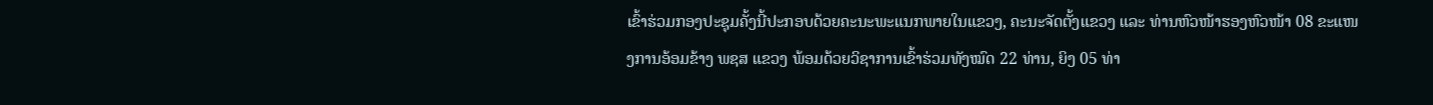ເຂົ້າຮ່ວມກອງປະຊຸມຄັ້ງນີ້ປະກອບດ້ວຍຄະນະພະແນກພາຍໃນແຂວງ, ຄະນະຈັດຕັ້ງແຂວງ ແລະ ທ່ານຫົວໜ້າຮອງຫົວໜ້າ 08 ຂະແໜງການອ້ອມຂ້າງ ພຊສ ແຂວງ ພ້ອມດ້ວຍວິຊາການເຂົ້າຮ່ວມທັງໝົດ 22 ທ່ານ, ຍິງ 05 ທ່າ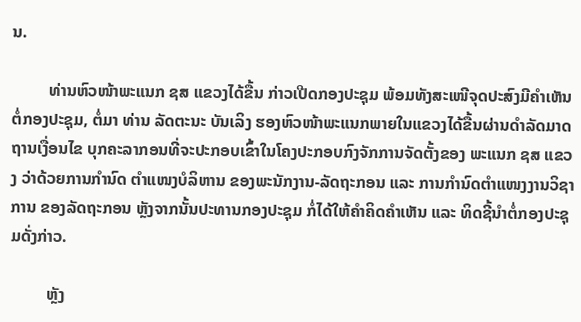ນ.

         ທ່ານຫົວໜ້າພະແນກ ຊສ ແຂວງໄດ້ຂື້ນ ກ່າວເປີດກອງປະຊຸມ ພ້ອມທັງສະເໜີຈຸດປະສົງມີຄຳເຫັນຕໍ່ກອງປະຊຸມ, ຕໍ່ມາ ທ່ານ ລັດຕະນະ ບັນເລິງ ຮອງຫົວໜ້າພະແນກພາຍໃນແຂວງໄດ້ຂື້ນຜ່ານດຳລັດມາດຖານເງື່ອນໄຂ ບຸກຄະລາກອນທີ່ຈະປະກອບເຂົ້າໃນໂຄງປະກອບກົງຈັກການຈັດຕັ້ງຂອງ ພະແນກ ຊສ ແຂວງ ວ່າດ້ວຍການກຳນົດ ຕຳແໜງບໍລິຫານ ຂອງພະນັກງານ-ລັດຖະກອນ ແລະ ການກຳນົດຕຳແໜງງານວິຊາການ ຂອງລັດຖະກອນ ຫຼັງຈາກນັ້ນປະທານກອງປະຊຸມ ກໍ່ໄດ້ໃຫ້ຄຳຄິດຄຳເຫັນ ແລະ ທິດຊີ້ນຳຕໍ່ກອງປະຊຸມດັ່ງກ່າວ.

         ຫຼັງ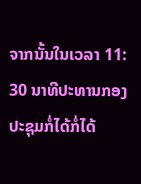ຈາກນັ້ນໃນເວລາ 11: 30 ນາທີປະທານກອງປະຊຸມກໍ່ໄດ້ກໍ່ໄດ້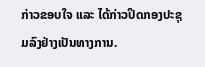ກ່າວຂອບໃຈ ແລະ ໄດ້ກ່າວປິດກອງປະຊຸມລົງຢ່າງເປັນທາງການ.